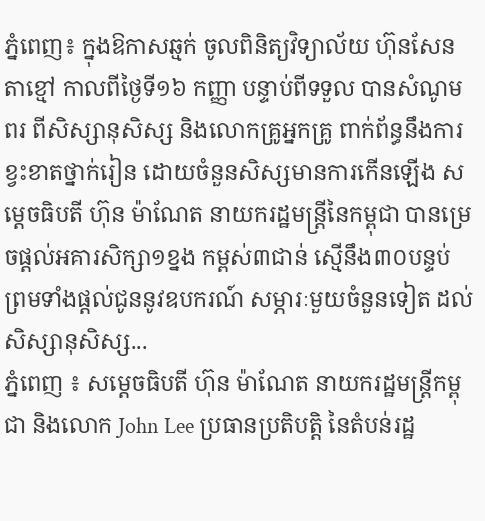ភ្នំពេញ៖ ក្នុងឱកាសឆ្មក់ ចូលពិនិត្យវិទ្យាល័យ ហ៊ុនសែនតាខ្មៅ កាលពីថ្ងៃទី១៦ កញ្ញា បន្ទាប់ពីទទួល បានសំណូមពរ ពីសិស្សានុសិស្ស និងលោកគ្រូអ្នកគ្រូ ពាក់ព័ន្ធនឹងការខ្វះខាតថ្នាក់រៀន ដោយចំនួនសិស្សមានការកើនឡើង សម្តេចធិបតី ហ៊ុន ម៉ាណែត នាយករដ្ឋមន្ត្រីនៃកម្ពុជា បានម្រេចផ្តល់អគារសិក្សា១ខ្នង កម្ពស់៣ជាន់ ស្មើនឹង៣០បន្ទប់ ព្រមទាំងផ្តល់ជូននូវឧបករណ៍ សម្ភារៈមួយចំនួនទៀត ដល់សិស្សានុសិស្ស...
ភ្នំពេញ ៖ សម្ដេចធិបតី ហ៊ុន ម៉ាណែត នាយករដ្ឋមន្ត្រីកម្ពុជា និងលោក John Lee ប្រធានប្រតិបត្តិ នៃតំបន់រដ្ឋ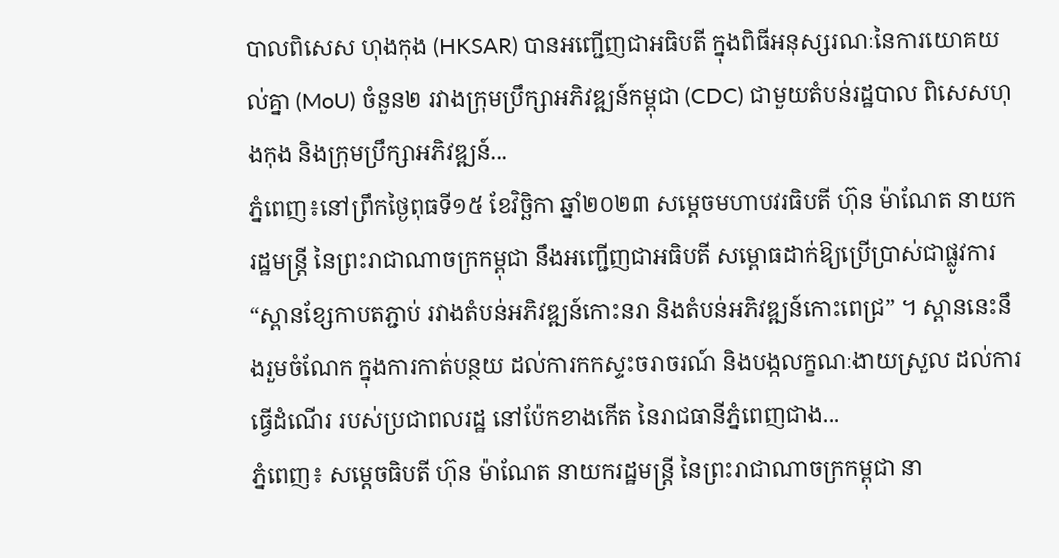បាលពិសេស ហុងកុង (HKSAR) បានអញ្ជើញជាអធិបតី ក្នុងពិធីអនុស្សរណៈនៃការយោគយល់គ្នា (MoU) ចំនួន២ រវាងក្រុមប្រឹក្សាអភិវឌ្ឍន៍កម្ពុជា (CDC) ជាមួយតំបន់រដ្ឋបាល ពិសេសហុងកុង និងក្រុមប្រឹក្សាអភិវឌ្ឍន៍...
ភ្នំពេញ៖នៅព្រឹកថ្ងៃពុធទី១៥ ខែវិច្ឆិកា ឆ្នាំ២០២៣ សម្តេចមហាបវរធិបតី ហ៊ុន ម៉ាណែត នាយករដ្ឋមន្ត្រី នៃព្រះរាជាណាចក្រកម្ពុជា នឹងអញ្ជើញជាអធិបតី សម្ពោធដាក់ឱ្យប្រើប្រាស់ជាផ្លូវការ “ស្ពានខ្សែកាបតភ្ជាប់ រវាងតំបន់អភិវឌ្ឍន៍កោះនរា និងតំបន់អភិវឌ្ឍន៍កោះពេជ្រ” ។ ស្ពាននេះនឹងរួមចំណែក ក្នុងការកាត់បន្ថយ ដល់ការកកស្ទះចរាចរណ៍ និងបង្កលក្ខណៈងាយស្រួល ដល់ការធ្វើដំណើរ របស់ប្រជាពលរដ្ឋ នៅប៉ែកខាងកើត នៃរាជធានីភ្នំពេញជាង...
ភ្នំពេញ៖ សម្តេចធិបតី ហ៊ុន ម៉ាណែត នាយករដ្ឋមន្ត្រី នៃព្រះរាជាណាចក្រកម្ពុជា នា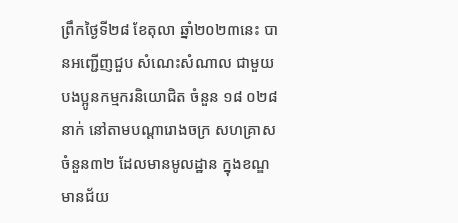ព្រឹកថ្ងៃទី២៨ ខែតុលា ឆ្នាំ២០២៣នេះ បានអញ្ជើញជួប សំណេះសំណាល ជាមួយបងប្អូនកម្មករនិយោជិត ចំនួន ១៨ ០២៨នាក់ នៅតាមបណ្តារោងចក្រ សហគ្រាសចំនួន៣២ ដែលមានមូលដ្ឋាន ក្នុងខណ្ឌមានជ័យ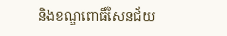និងខណ្ឌពោធិ៍សែនជ័យ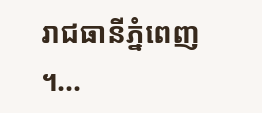រាជធានីភ្នំពេញ ។...